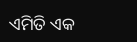ଏମିତି ଏକ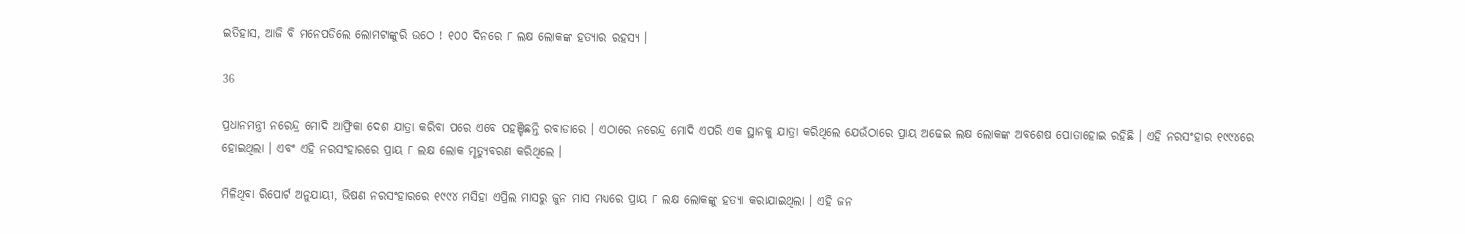ଇତିହାସ, ଆଜି ବି ମନେପଡିଲେ ଲୋମଟାଙ୍କୁରି ଉଠେ ! ୧୦୦ ଦିନରେ ୮ ଲକ୍ଷ ଲୋକଙ୍କ ହତ୍ୟାର ରହସ୍ୟ ।

36

ପ୍ରଧାନମନ୍ତ୍ରୀ ନରେନ୍ଦ୍ର ମୋଦି ଆଫ୍ରିକା ଦେଶ ଯାତ୍ରା କରିବା ପରେ ଏବେ ପହଞ୍ଚିଛନ୍ତି ରବାଡାରେ । ଏଠାରେ ନରେନ୍ଦ୍ର ମୋଦି ଏପରି ଏକ ସ୍ଥାନକୁ ଯାତ୍ରା କରିଥିଲେ ଯେଉଁଠାରେ ପ୍ରାୟ ଅଢେଇ ଲକ୍ଷ ଲୋକଙ୍କ ଅବଶେଷ ପୋତାହୋଇ ରହିଛି । ଏହି ନରସଂହାର ୧୯୯୪ରେ ହୋଇଥିଲା । ଏବଂ ଏହି ନରସଂହାରରେ ପ୍ରାୟ ୮ ଲକ୍ଷ ଲୋକ ମୃତ୍ୟୁବରଣ କରିଥିଲେ ।

ମିଳିଥିବା ରିପୋର୍ଟ ଅନୁଯାୟୀ, ଭିଷଣ ନରସଂହାରରେ ୧୯୯୪ ମସିହା ଏପ୍ରିଲ ମାସରୁ ଜୁନ ମାସ ମଧ୍ୟରେ ପ୍ରାୟ ୮ ଲକ୍ଷ ଲୋକଙ୍କୁ ହତ୍ୟା କରାଯାଇଥିଲା । ଏହି ଜନ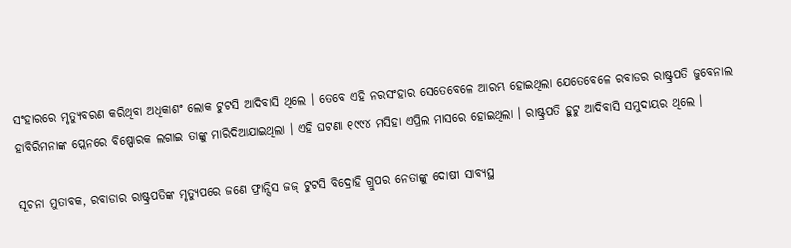ସଂହାରରେ ମୃତ୍ୟୁବରଣ କରିଥିବା ଅଧିକାଶଂ ଲୋକ ଟୁଟସି ଆଦିବାସି ଥିଲେ । ତେବେ ଏହି ନରସଂହାର ସେତେବେଳେ ଆରମ୍ଭ ହୋଇଥିଲା ଯେତେବେଳେ ରବାଡର ରାଷ୍ଟ୍ରପତି ଜୁବେନାଲ ହାବିରିମନାଙ୍କ ପ୍ଲେନରେ ବିଷ୍ପୋରକ ଲଗାଇ ତାଙ୍କୁ ମାରିଦିଆଯାଇଥିଲା । ଏହି ଘଟଣା ୧୯୯୪ ମସିହା ଏପ୍ରିଲ ମାସରେ ହୋଇଥିଲା । ରାଷ୍ଟ୍ରପତି ହୁଟୁ ଆଦିବାସି ସମୁଦାୟର ଥିଲେ ।

ସୂଚନା ମୁତାବକ, ରବାଡାର ରାଷ୍ଟ୍ରପତିଙ୍କ ମୃତ୍ୟୁପରେ ଜଣେ ଫ୍ରାନ୍ସିସ ଜଜ୍ ଟୁଟସି ବିଦ୍ରୋହି ଗ୍ରୁପର ନେତାଙ୍କୁ ଦୋଷୀ ସାବ୍ୟସ୍ଥ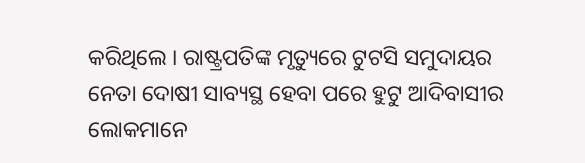କରିଥିଲେ । ରାଷ୍ଟ୍ରପତିଙ୍କ ମୃତ୍ୟୁରେ ଟୁଟସି ସମୁଦାୟର ନେତା ଦୋଷୀ ସାବ୍ୟସ୍ଥ ହେବା ପରେ ହୁଟୁ ଆଦିବାସୀର ଲୋକମାନେ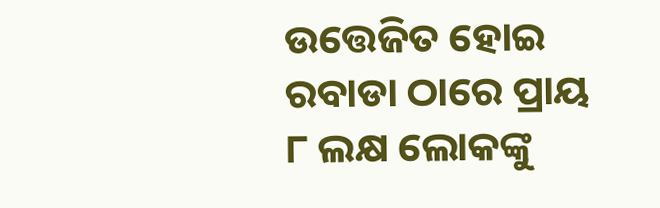ଉତ୍ତେଜିତ ହୋଇ ରବାଡା ଠାରେ ପ୍ରାୟ ୮ ଲକ୍ଷ ଲୋକଙ୍କୁ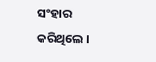ସଂହାର କରିଥିଲେ ।